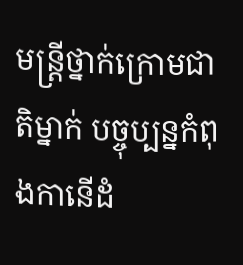មន្រ្តីថ្នាក់ក្រោមជាតិម្នាក់ បច្ចុប្បន្នកំពុងកានើដំ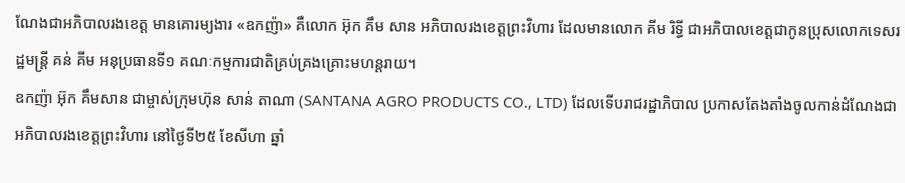ណែងជាអភិបាលរងខេត្ត មានគោរម្យងារ «ឧកញ៉ា» គឺលោក អ៊ុក គឹម សាន អភិបាលរងខេត្តព្រះវិហារ ដែលមានលោក គីម រិទ្ធី ជាអភិបាលខេត្តជាកូនប្រុសលោកទេសរដ្ឋមន្រ្តី គន់ គីម អនុប្រធានទី១ គណៈកម្មការជាតិគ្រប់គ្រងគ្រោះមហន្តរាយ។
ឧកញ៉ា អ៊ុក គឹមសាន ជាម្ចាស់ក្រុមហ៊ុន សាន់ តាណា (SANTANA AGRO PRODUCTS CO., LTD) ដែលទើបរាជរដ្ឋាភិបាល ប្រកាសតែងតាំងចូលកាន់ដំណែងជាអភិបាលរងខេត្តព្រះវិហារ នៅថ្ងៃទី២៥ ខែសីហា ឆ្នាំ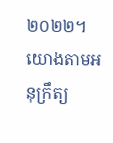២០២២។
យោងតាមអនុក្រឹត្យ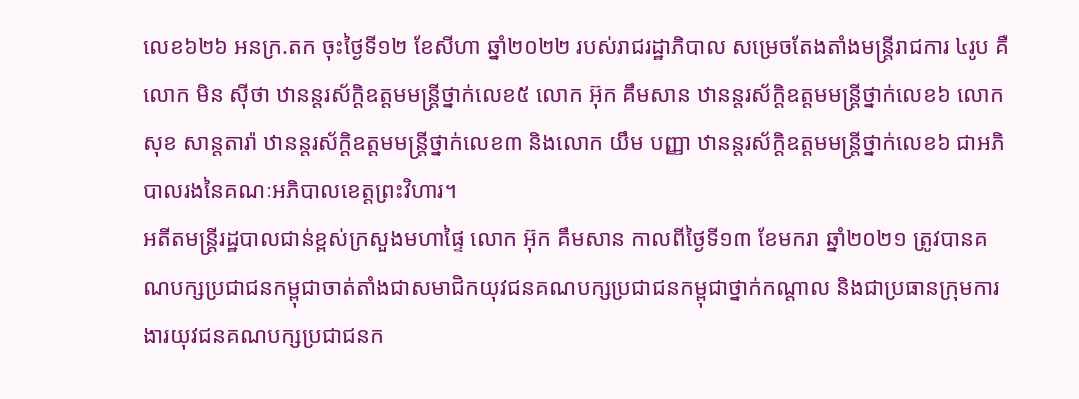លេខ៦២៦ អនក្រ.តក ចុះថ្ងៃទី១២ ខែសីហា ឆ្នាំ២០២២ របស់រាជរដ្ឋាភិបាល សម្រេចតែងតាំងមន្ត្រីរាជការ ៤រូប គឺលោក មិន ស៊ីថា ឋានន្តរស័ក្ដិឧត្តមមន្ត្រីថ្នាក់លេខ៥ លោក អ៊ុក គឹមសាន ឋានន្តរស័ក្ដិឧត្តមមន្ត្រីថ្នាក់លេខ៦ លោក សុខ សាន្តតារ៉ា ឋានន្តរស័ក្ដិឧត្តមមន្ត្រីថ្នាក់លេខ៣ និងលោក យឹម បញ្ញា ឋានន្តរស័ក្ដិឧត្តមមន្ត្រីថ្នាក់លេខ៦ ជាអភិបាលរងនៃគណៈអភិបាលខេត្តព្រះវិហារ។
អតីតមន្ត្រីរដ្ឋបាលជាន់ខ្ពស់ក្រសួងមហាផ្ទៃ លោក អ៊ុក គឹមសាន កាលពីថ្ងៃទី១៣ ខែមករា ឆ្នាំ២០២១ ត្រូវបានគណបក្សប្រជាជនកម្ពុជាចាត់តាំងជាសមាជិកយុវជនគណបក្សប្រជាជនកម្ពុជាថ្នាក់កណ្តាល និងជាប្រធានក្រុមការងារយុវជនគណបក្សប្រជាជនក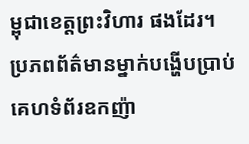ម្ពុជាខេត្តព្រះវិហារ ផងដែរ។
ប្រភពព័ត៌មានម្នាក់បង្ហើបប្រាប់គេហទំព័រឧកញ៉ា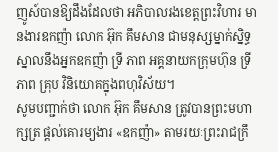ញូស៍បានឱ្យដឹងដែលថា អភិបាលរងខេត្តព្រះវិហារ មានងារឧកញ៉ា លោក អ៊ុក គឹមសាន ជាមនុស្សម្នាក់ស្និទ្ធស្នាលនឹងអ្នកឧកញ៉ា ទ្រី ភាព អគ្គនាយកក្រុមហ៊ុន ទ្រី ភាព គ្រុប វិនិយោគក្នុងពហុវិស័យ។
សូមបញ្ជាក់ថា លោក អ៊ុក គឹមសាន ត្រូវបានព្រះមហាក្សត្រ ផ្តល់គោរម្យងារ «ឧកញ៉ា» តាមរយៈព្រះរាជក្រឹ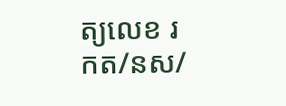ត្យលេខ រកត/នស/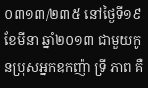០៣១៣/២៣៥ នៅថ្ងៃទី១៩ ខែមីនា ឆ្នាំ២០១៣ ជាមួយកូនប្រុសអ្នកឧកញ៉ា ទ្រី ភាព គឺ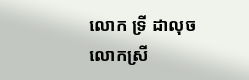លោក ទ្រី ដាលុច លោកស្រី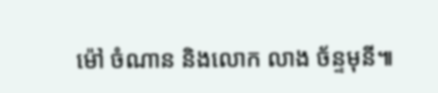ម៉ៅ ចំណាន និងលោក លាង ច័ន្ទមុនី៕